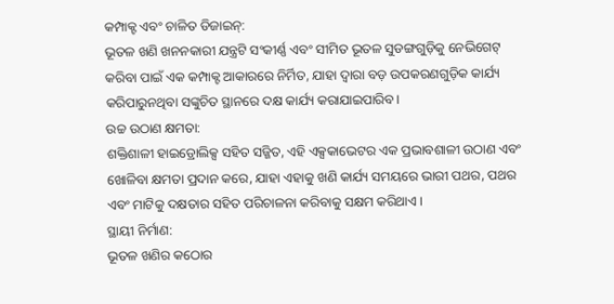କମ୍ପାକ୍ଟ ଏବଂ ଚାଳିତ ଡିଜାଇନ୍:
ଭୂତଳ ଖଣି ଖନନକାରୀ ଯନ୍ତ୍ରଟି ସଂକୀର୍ଣ୍ଣ ଏବଂ ସୀମିତ ଭୂତଳ ସୁଡଙ୍ଗଗୁଡ଼ିକୁ ନେଭିଗେଟ୍ କରିବା ପାଇଁ ଏକ କମ୍ପାକ୍ଟ ଆକାରରେ ନିର୍ମିତ, ଯାହା ଦ୍ୱାରା ବଡ଼ ଉପକରଣଗୁଡ଼ିକ କାର୍ଯ୍ୟ କରିପାରୁନଥିବା ସଙ୍କୁଚିତ ସ୍ଥାନରେ ଦକ୍ଷ କାର୍ଯ୍ୟ କରାଯାଇପାରିବ।
ଉଚ୍ଚ ଉଠାଣ କ୍ଷମତା:
ଶକ୍ତିଶାଳୀ ହାଇଡ୍ରୋଲିକ୍ସ ସହିତ ସଜ୍ଜିତ, ଏହି ଏକ୍ସକାଭେଟର ଏକ ପ୍ରଭାବଶାଳୀ ଉଠାଣ ଏବଂ ଖୋଳିବା କ୍ଷମତା ପ୍ରଦାନ କରେ, ଯାହା ଏହାକୁ ଖଣି କାର୍ଯ୍ୟ ସମୟରେ ଭାରୀ ପଥର, ପଥର ଏବଂ ମାଟିକୁ ଦକ୍ଷତାର ସହିତ ପରିଚାଳନା କରିବାକୁ ସକ୍ଷମ କରିଥାଏ।
ସ୍ଥାୟୀ ନିର୍ମାଣ:
ଭୂତଳ ଖଣିର କଠୋର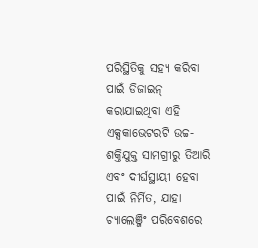ପରିସ୍ଥିତିକୁ ସହ୍ୟ କରିବା ପାଇଁ ଡିଜାଇନ୍ କରାଯାଇଥିବା ଏହି ଏକ୍ସକାଭେଟରଟି ଉଚ୍ଚ-ଶକ୍ତିଯୁକ୍ତ ସାମଗ୍ରୀରୁ ତିଆରି ଏବଂ ଦୀର୍ଘସ୍ଥାୟୀ ହେବା ପାଇଁ ନିର୍ମିତ, ଯାହା ଚ୍ୟାଲେଞ୍ଜିଂ ପରିବେଶରେ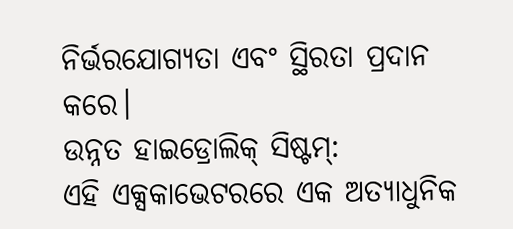ନିର୍ଭରଯୋଗ୍ୟତା ଏବଂ ସ୍ଥିରତା ପ୍ରଦାନ କରେ।
ଉନ୍ନତ ହାଇଡ୍ରୋଲିକ୍ ସିଷ୍ଟମ୍:
ଏହି ଏକ୍ସକାଭେଟରରେ ଏକ ଅତ୍ୟାଧୁନିକ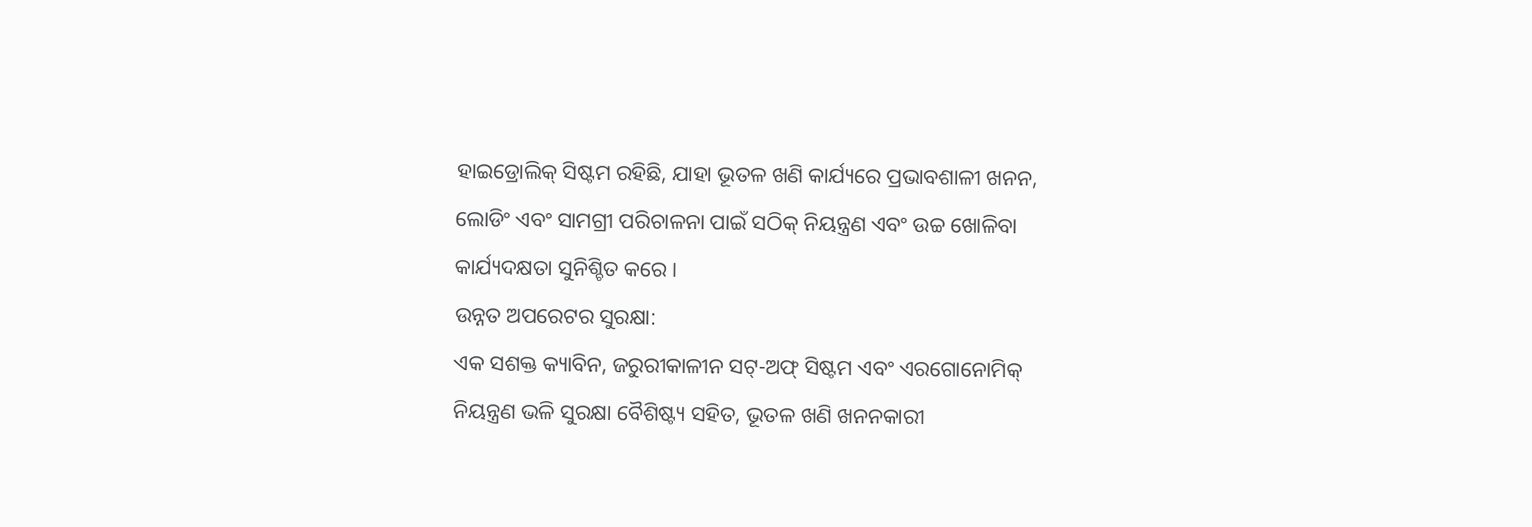ହାଇଡ୍ରୋଲିକ୍ ସିଷ୍ଟମ ରହିଛି, ଯାହା ଭୂତଳ ଖଣି କାର୍ଯ୍ୟରେ ପ୍ରଭାବଶାଳୀ ଖନନ, ଲୋଡିଂ ଏବଂ ସାମଗ୍ରୀ ପରିଚାଳନା ପାଇଁ ସଠିକ୍ ନିୟନ୍ତ୍ରଣ ଏବଂ ଉଚ୍ଚ ଖୋଳିବା କାର୍ଯ୍ୟଦକ୍ଷତା ସୁନିଶ୍ଚିତ କରେ।
ଉନ୍ନତ ଅପରେଟର ସୁରକ୍ଷା:
ଏକ ସଶକ୍ତ କ୍ୟାବିନ, ଜରୁରୀକାଳୀନ ସଟ୍-ଅଫ୍ ସିଷ୍ଟମ ଏବଂ ଏରଗୋନୋମିକ୍ ନିୟନ୍ତ୍ରଣ ଭଳି ସୁରକ୍ଷା ବୈଶିଷ୍ଟ୍ୟ ସହିତ, ଭୂତଳ ଖଣି ଖନନକାରୀ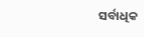ସର୍ବାଧିକ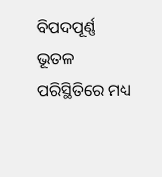ବିପଦପୂର୍ଣ୍ଣ ଭୂତଳ ପରିସ୍ଥିତିରେ ମଧ୍ୟ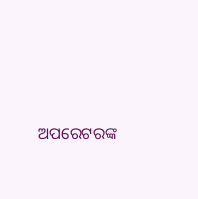ଅପରେଟରଙ୍କ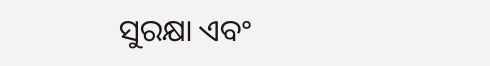ସୁରକ୍ଷା ଏବଂ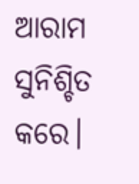ଆରାମ ସୁନିଶ୍ଚିତ କରେ।